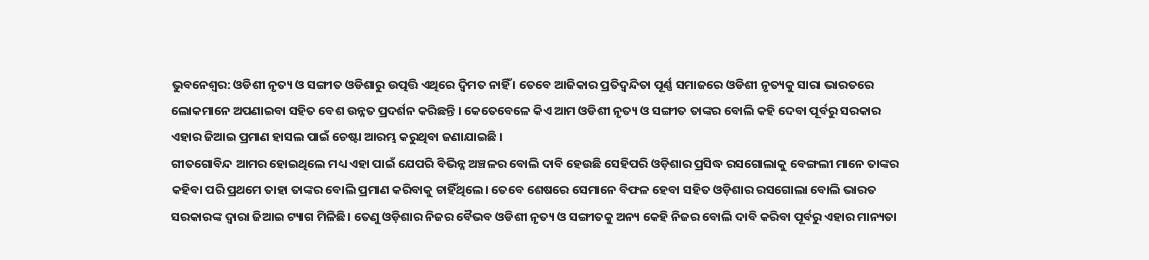ଭୁବନେଶ୍ବର: ଓଡିଶୀ ନୃତ୍ୟ ଓ ସଙ୍ଗୀତ ଓଡିଶାରୁ ଉତ୍ପତ୍ତି ଏଥିରେ ଦ୍ବିମତ ନାହିଁ । ତେବେ ଆଜିକାର ପ୍ରତିଦ୍ବନ୍ଦିତା ପୂର୍ଣ୍ଣ ସମାଜରେ ଓଡିଶୀ ନୃତ୍ୟକୁ ସାରା ଭାରତରେ ଲୋକମାନେ ଅପଣାଇବା ସହିତ ବେଶ ଉନ୍ନତ ପ୍ରଦର୍ଶନ କରିଛନ୍ତି । କେତେବେଳେ କିଏ ଆମ ଓଡିଶୀ ନୃତ୍ୟ ଓ ସଙ୍ଗୀତ ତାଙ୍କର ବୋଲି କହି ଦେବା ପୂର୍ବରୁ ସରକାର ଏହାର ଜିଆଇ ପ୍ରମାଣ ହାସଲ ପାଇଁ ଚେଷ୍ଟା ଆରମ୍ଭ କରୁଥିବା ଜଣାଯାଇଛି ।
ଗୀତଗୋବିନ୍ଦ ଆମର ହୋଇଥିଲେ ମଧ୍ୟ ଏହା ପାଇଁ ଯେପରି ବିଭିନ୍ନ ଅଞ୍ଚଳର ବୋଲି ଦାବି ହେଉଛି ସେହିପରି ଓଡ଼ିଶାର ପ୍ରସିଦ୍ଧ ରସଗୋଲାକୁ ବେଙ୍ଗଲୀ ମାନେ ତାଙ୍କର କହିବା ପରି ପ୍ରଥମେ ତାହା ତାଙ୍କର ବୋଲି ପ୍ରମାଣ କରିବାକୁ ଚାହିଁଥିଲେ। ତେବେ ଶେଷରେ ସେମାନେ ବିଫଳ ହେବା ସହିତ ଓଡ଼ିଶାର ରସଗୋଲା ବୋଲି ଭାରତ ସରକାରଙ୍କ ଦ୍ଵାରା ଜିଆଇ ଟ୍ୟାଗ ମିଳିଛି। ତେଣୁ ଓଡ଼ିଶାର ନିଜର ବୈଭବ ଓଡିଶୀ ନୃତ୍ୟ ଓ ସଙ୍ଗୀତକୁ ଅନ୍ୟ କେହି ନିଜର ବୋଲି ଦାବି କରିବା ପୂର୍ବରୁ ଏହାର ମାନ୍ୟତା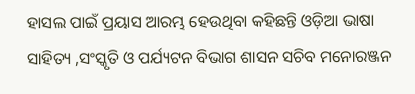ହାସଲ ପାଇଁ ପ୍ରୟାସ ଆରମ୍ଭ ହେଉଥିବା କହିଛନ୍ତି ଓଡ଼ିଆ ଭାଷା ସାହିତ୍ୟ ,ସଂସ୍କୃତି ଓ ପର୍ଯ୍ୟଟନ ବିଭାଗ ଶାସନ ସଚିବ ମନୋରଞ୍ଜନ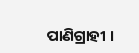ପାଣିଗ୍ରାହୀ ।